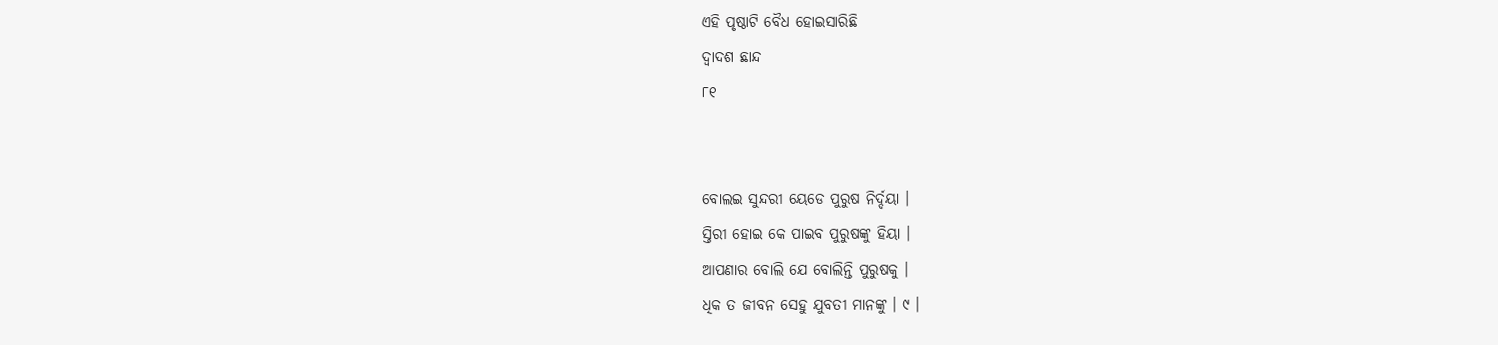ଏହି ପୃଷ୍ଠାଟି ବୈଧ ହୋଇସାରିଛି
ଦ୍ୱାଦଶ ଛାନ୍ଦ
୮୧


ବୋଲଇ ସୁନ୍ଦରୀ ୟେଡେ ପୁରୁଷ ନିର୍ଦ୍ଦୟା ।
ସ୍ତିରୀ ହୋଇ କେ ପାଇବ ପୁରୁଷଙ୍କୁ ହିୟା ।
ଆପଣାର ବୋଲି ଯେ ବୋଲିନ୍ତି ପୁରୁଷକୁ ।
ଧିକ ତ ଜୀବନ ସେହୁ ଯୁବତୀ ମାନଙ୍କୁ । ୯ ।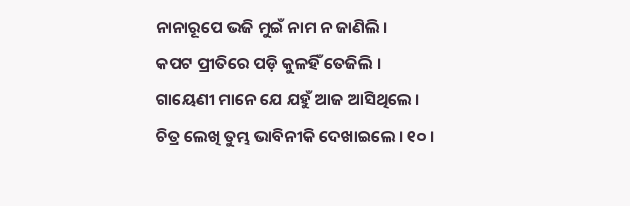ନାନାରୂପେ ଭଜି ମୁଇଁ ନାମ ନ ଜାଣିଲି ।
କପଟ ପ୍ରୀତିରେ ପଡ଼ି କୁଳହିଁ ତେଜିଲି ।
ଗାୟେଣୀ ମାନେ ଯେ ଯହୁଁ ଆଜ ଆସିଥିଲେ ।
ଚିତ୍ର ଲେଖି ତୁମ୍ଭ ଭାବିନୀକି ଦେଖାଇଲେ । ୧୦ ।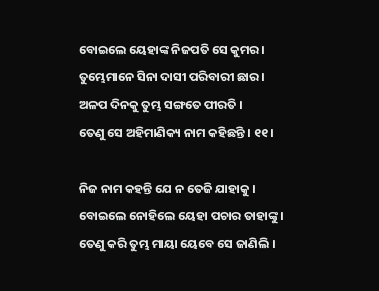ବୋଇଲେ ୟେହାଙ୍କ ନିଜପତି ସେ କୁମର ।
ତୁମ୍ଭେମାନେ ସିନା ଦାସୀ ପରିବାରୀ ଛାର ।
ଅଳପ ଦିନ‌କୁ ତୁମ୍ଭ ସଙ୍ଗତେ ପୀରତି ।
ତେଣୁ ସେ ଅହିମାଣିକ୍ୟ ନାମ କହିଛନ୍ତି । ୧୧ ।

ନିଜ ନାମ କହନ୍ତି ଯେ ନ ତେଜି ଯାହାକୁ ।
ବୋଇଲେ ନୋହିଲେ ୟେହା ପଚାର ତାହାଙ୍କୁ ।
ତେଣୁ କରି ତୁମ୍ଭ ମାୟା ୟେବେ ସେ ଜାଣିଲି ।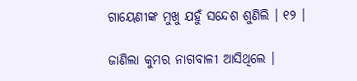ଗାୟେଣୀଙ୍କ ମୁଖୁ ଯହୁଁ ସନ୍ଦେଶ ଶୁଣିଲି । ୧୨ ।

ଜାଣିଲା କୁମର ନାଗବାଳୀ ଆସିଥିଲେ ।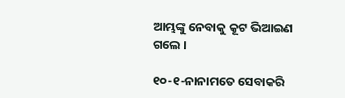ଆମ୍ଭଙ୍କୁ ନେବାକୁ କୂଟ ଭିଆଇଣ ଗଲେ ।

୧୦-୧-ନାନାମତେ ସେବାକରି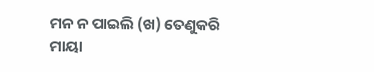ମନ ନ ପାଇଲି (ଖ) ତେଣୁକରି ମାୟା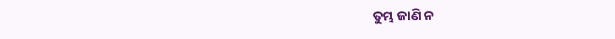ତୁମ୍ଭ ଜାଣି ନ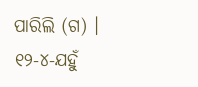ପାରିଲି (ଗ) । ୧୨-୪-ଯ‌ହୁଁ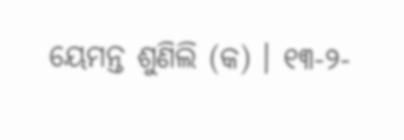ୟେମନ୍ତ ଶୁଣିଲି (କ) । ୧୩-୨-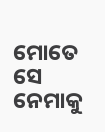ମୋତେ ସେ ନେମାକୁ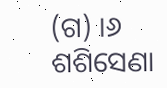(ଗ) ।୬ ଶଶିସେଣା